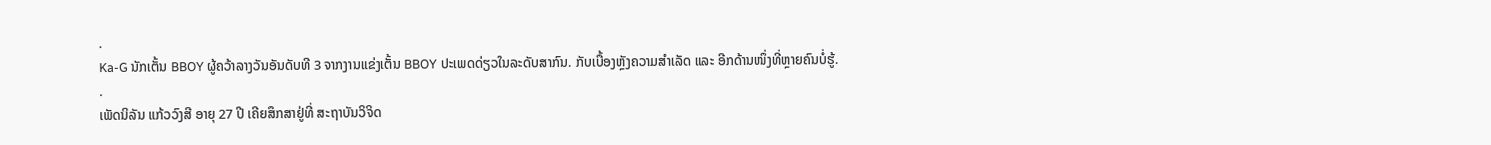.
Ka-G ນັກເຕັ້ນ BBOY ຜູ້ຄວ້າລາງວັນອັນດັບທີ 3 ຈາກງານແຂ່ງເຕັ້ນ BBOY ປະເພດດ່ຽວໃນລະດັບສາກົນ. ກັບເບື້ອງຫຼັງຄວາມສຳເລັດ ແລະ ອີກດ້ານໜຶ່ງທີ່ຫຼາຍຄົນບໍ່ຮູ້.
.
ເພັດນິລັນ ແກ້ວວົງສີ ອາຍຸ 27 ປີ ເຄີຍສຶກສາຢູ່ທີ່ ສະຖາບັນວິຈິດ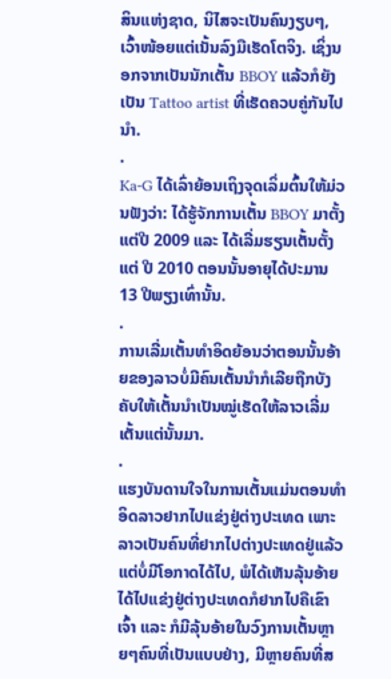ສິນແຫ່ງຊາດ, ນິໄສຈະເປັນຄົນງຽບໆ, ເວົ້າໜ້ອຍແຕ່ເນັ້ນລົງມືເຮັດໂຕຈິງ. ເຊິ່ງນອກຈາກເປັນນັກເຕັ້ນ BBOY ແລ້ວກໍຍັງເປັນ Tattoo artist ທີ່ເຮັດຄວບຄູ່ກັນໄປນຳ.
.
Ka-G ໄດ້ເລົ່າຍ້ອນເຖິງຈຸດເລິ່ມຕົ້ນໃຫ້ມ່ວນຟັງວ່າ: ໄດ້ຮູ້ຈັກການເຕັ້ນ BBOY ມາຕັ້ງແຕ່ປີ 2009 ແລະ ໄດ້ເລີ່ມຮຽນເຕັ້ນຕັ້ງແຕ່ ປີ 2010 ຕອນນັ້ນອາຍຸໄດ້ປະມານ 13 ປີພຽງເທົ່ານັ້ນ.
.
ການເລີ່ມເຕັ້ນທຳອິດຍ້ອນວ່າຕອນນັ້ນອ້າຍຂອງລາວບໍ່ມີຄົນເຕັ້ນນຳກໍເລີຍຖືກບັງຄັບໃຫ້ເຕັ້ນນຳເປັນໝູ່ເຮັດໃຫ້ລາວເລີ່ມເຕັ້ນແຕ່ນັ້ນມາ.
.
ແຮງບັນດານໃຈໃນການເຕັ້ນແມ່ນຕອນທຳອິດລາວຢາກໄປແຂ່ງຢູ່ຕ່າງປະເທດ ເພາະລາວເປັນຄົນທີ່ຢາກໄປຕ່າງປະເທດຢູ່ແລ້ວ ແຕ່ບໍ່ມີໂອກາດໄດ້ໄປ, ພໍໄດ້ເຫັນລຸ້ນອ້າຍໄດ້ໄປແຂ່ງຢູ່ຕ່າງປະເທດກໍຢາກໄປຄືເຂົາເຈົ້າ ແລະ ກໍມີລຸ້ນອ້າຍໃນວົງການເຕັ້ນຫຼາຍໆຄົນທີ່ເປັນແບບຢ່າງ, ມີຫຼາຍຄົນທີ່ສ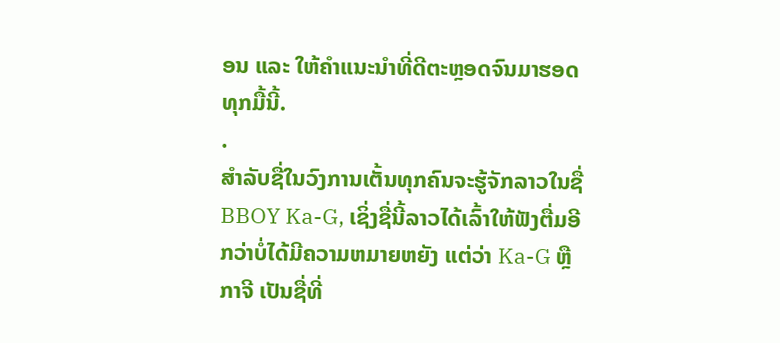ອນ ແລະ ໃຫ້ຄຳແນະນຳທີ່ດີຕະຫຼອດຈົນມາຮອດທຸກມື້ນີ້.
.
ສຳລັບຊື່ໃນວົງການເຕັ້ນທຸກຄົນຈະຮູ້ຈັກລາວໃນຊື່ BBOY Ka-G, ເຊິ່ງຊື່ນີ້ລາວໄດ້ເລົ້າໃຫ້ຟັງຕື່ມອີກວ່າບໍ່ໄດ້ມີຄວາມຫມາຍຫຍັງ ແຕ່ວ່າ Ka-G ຫຼື ກາຈີ ເປັນຊື່ທີ່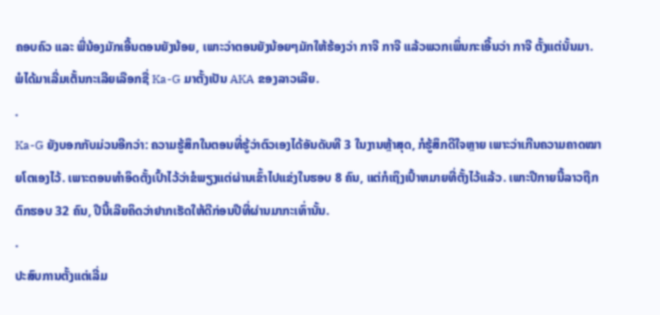ຄອບຄົວ ແລະ ພີ່ນ້ອງມັກເອີ້ນຕອນຍັງນ້ອຍ, ເພາະວ່າຕອນຍັງນ້ອຍໆມັກໃຫ້ຮ້ອງວ່າ ກາຈີ ກາຈີ ແລ້ວພວກເພິ່ນກະເອີ້ນວ່າ ກາຈີ ຕັ້ງແຕ່ນັ້ນມາ. ພໍໄດ້ມາເລີ່ມເຕັ້ນກະເລີຍເລືອກຊື່ Ka-G ມາຕັ້ງເປັນ AKA ຂອງລາວເລີຍ.
.
Ka-G ຍັງບອກກັບມ່ວນອີກວ່າ: ຄວາມຮູ້ສຶກໃນຕອນທີ່ຮູ້ວ່າຕົວເອງໄດ້ອັນດັບທີ 3 ໃນງານຫຼ້າສຸດ, ກໍຮູ້ສຶກດີໃຈຫຼາຍ ເພາະວ່າເກີນຄວາມຄາດໝາຍໂຕເອງໄວ້. ເພາະຕອນທຳອິດຕັ້ງເປົ້າໄວ້ວ່າຂໍພຽງແຕ່ຜ່ານເຂົ້າໄປແຂ່ງໃນຮອບ 8 ຄົນ, ແຕ່ກໍເຖິງເປົ້າຫມາຍທີ່ຕັ້ງໄວ້ແລ້ວ. ເພາະປີກາຍນີ້ລາວຖືກຕົກຮອບ 32 ຄົນ, ປີນີ້ເລີຍຄິດວ່າຢາກເຮັດໃຫ້ດີກ່ອນປີທີ່ຜ່ານມາກະເທົ່ານັ້ນ.
.
ປະສົບການຕັ້ງແຕ່ເລີ່ມ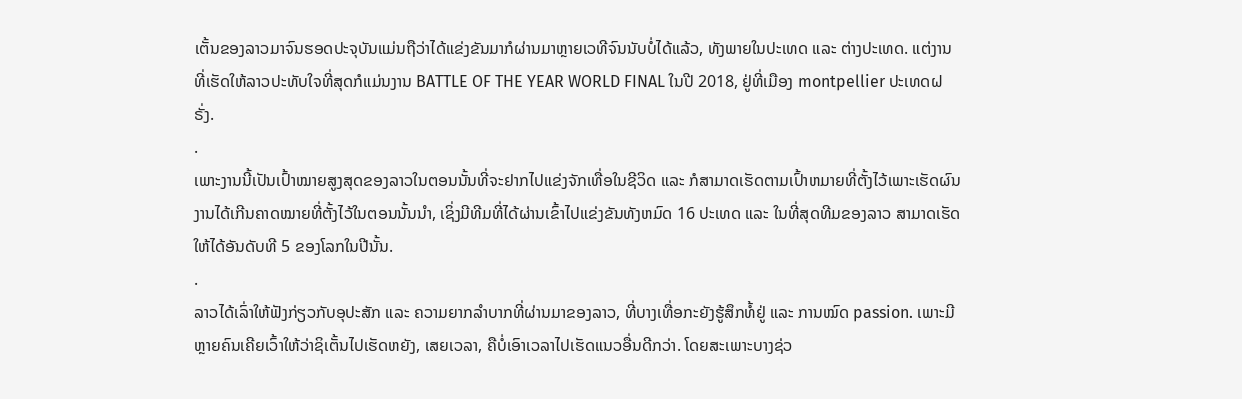ເຕັ້ນຂອງລາວມາຈົນຮອດປະຈຸບັນແມ່ນຖືວ່າໄດ້ແຂ່ງຂັນມາກໍຜ່ານມາຫຼາຍເວທີຈົນນັບບໍ່ໄດ້ແລ້ວ, ທັງພາຍໃນປະເທດ ແລະ ຕ່າງປະເທດ. ແຕ່ງານທີ່ເຮັດໃຫ້ລາວປະທັບໃຈທີ່ສຸດກໍແມ່ນງານ BATTLE OF THE YEAR WORLD FINAL ໃນປີ 2018, ຢູ່ທີ່ເມືອງ montpellier ປະເທດຝຣັ່ງ.
.
ເພາະງານນີ້ເປັນເປົ້າໝາຍສູງສຸດຂອງລາວໃນຕອນນັ້ນທີ່ຈະຢາກໄປແຂ່ງຈັກເທື່ອໃນຊີວິດ ແລະ ກໍສາມາດເຮັດຕາມເປົ້າຫມາຍທີ່ຕັ້ງໄວ້ເພາະເຮັດຜົນງານໄດ້ເກີນຄາດໝາຍທີ່ຕັ້ງໄວ້ໃນຕອນນັ້ນນຳ, ເຊິ່ງມີທີມທີ່ໄດ້ຜ່ານເຂົ້າໄປແຂ່ງຂັນທັງຫມົດ 16 ປະເທດ ແລະ ໃນທີ່ສຸດທີມຂອງລາວ ສາມາດເຮັດໃຫ້ໄດ້ອັນດັບທີ 5 ຂອງໂລກໃນປີນັ້ນ.
.
ລາວໄດ້ເລົ່າໃຫ້ຟັງກ່ຽວກັບອຸປະສັກ ແລະ ຄວາມຍາກລຳບາກທີ່ຜ່ານມາຂອງລາວ, ທີ່ບາງເທື່ອກະຍັງຮູ້ສຶກທໍ້ຢູ່ ແລະ ການໝົດ passion. ເພາະມີຫຼາຍຄົນເຄີຍເວົ້າໃຫ້ວ່າຊິເຕັ້ນໄປເຮັດຫຍັງ, ເສຍເວລາ, ຄືບໍ່ເອົາເວລາໄປເຮັດແນວອື່ນດີກວ່າ. ໂດຍສະເພາະບາງຊ່ວ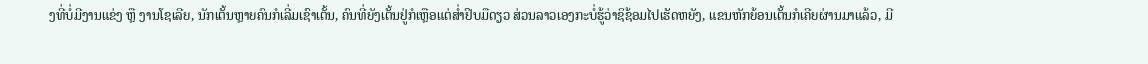ງທີ່ບໍ່ມີງານແຂ່ງ ຫຼື ງານໂຊເລີຍ, ນັກເຕັ້ນຫຼາຍຄົນກໍເລີ່ມເຊົາເຕັ້ນ, ຄົນທີ່ຍັງເຕັ້ນຢູ່ກໍເຫຼືອແຕ່ສໍ່າຢິບມືດຽວ ສ່ວນລາວເອງກະບໍ່ຮູ້ວ່າຊິຊ້ອມໄປເຮັດຫຍັງ, ແຂນຫັກຍ້ອນເຕັ້ນກໍເຄີຍຜ່ານມາແລ້ວ, ມີ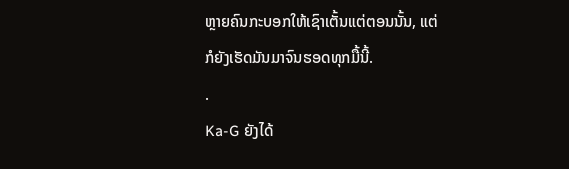ຫຼາຍຄົນກະບອກໃຫ້ເຊົາເຕັ້ນແຕ່ຕອນນັ້ນ, ແຕ່ກໍຍັງເຮັດມັນມາຈົນຮອດທຸກມື້ນີ້.
.
Ka-G ຍັງໄດ້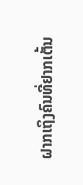ຝາກເຖິງຄົນທີ່ຢາກເຕັ້ນ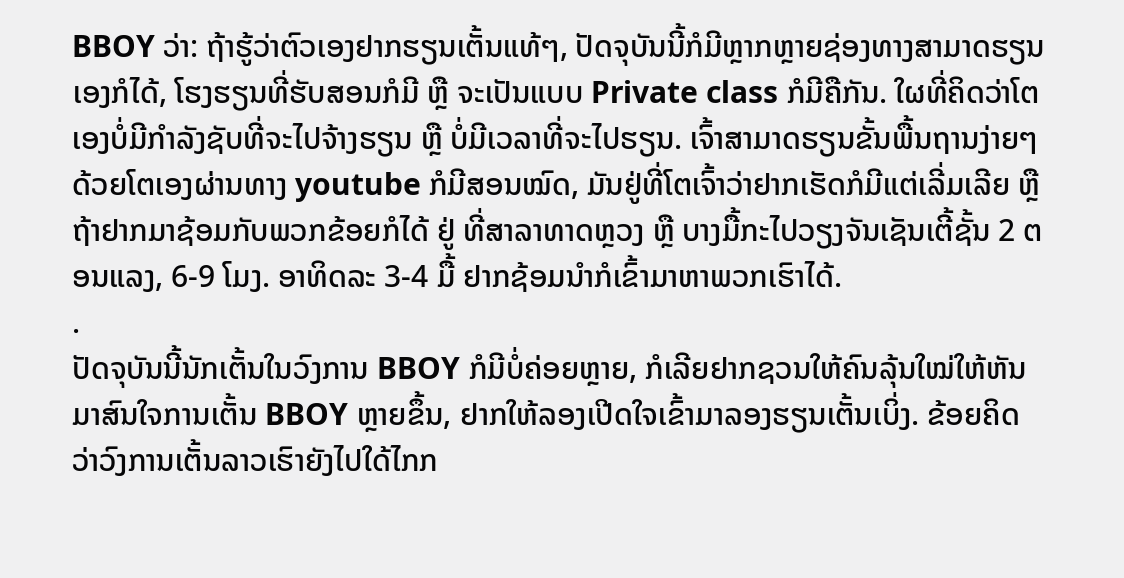BBOY ວ່າ: ຖ້າຮູ້ວ່າຕົວເອງຢາກຮຽນເຕັ້ນແທ້ໆ, ປັດຈຸບັນນີ້ກໍມີຫຼາກຫຼາຍຊ່ອງທາງສາມາດຮຽນເອງກໍໄດ້, ໂຮງຮຽນທີ່ຮັບສອນກໍມີ ຫຼື ຈະເປັນແບບ Private class ກໍມີຄືກັນ. ໃຜທີ່ຄິດວ່າໂຕເອງບໍ່ມີກຳລັງຊັບທີ່ຈະໄປຈ້າງຮຽນ ຫຼື ບໍ່ມີເວລາທີ່ຈະໄປຮຽນ. ເຈົ້າສາມາດຮຽນຂັ້ນພື້ນຖານງ່າຍໆດ້ວຍໂຕເອງຜ່ານທາງ youtube ກໍມີສອນໝົດ, ມັນຢູ່ທີ່ໂຕເຈົ້າວ່າຢາກເຮັດກໍມີແຕ່ເລີ່ມເລີຍ ຫຼື ຖ້າຢາກມາຊ້ອມກັບພວກຂ້ອຍກໍໄດ້ ຢູ່ ທີ່ສາລາທາດຫຼວງ ຫຼື ບາງມື້ກະໄປວຽງຈັນເຊັນເຕີ້ຊັ້ນ 2 ຕອນແລງ, 6-9 ໂມງ. ອາທິດລະ 3-4 ມື້ ຢາກຊ້ອມນຳກໍເຂົ້າມາຫາພວກເຮົາໄດ້.
.
ປັດຈຸບັນນີ້ນັກເຕັ້ນໃນວົງການ BBOY ກໍມີບໍ່ຄ່ອຍຫຼາຍ, ກໍເລີຍຢາກຊວນໃຫ້ຄົນລຸ້ນໃໝ່ໃຫ້ຫັນມາສົນໃຈການເຕັ້ນ BBOY ຫຼາຍຂຶ້ນ, ຢາກໃຫ້ລອງເປີດໃຈເຂົ້າມາລອງຮຽນເຕັ້ນເບິ່ງ. ຂ້ອຍຄິດວ່າວົງການເຕັ້ນລາວເຮົາຍັງໄປໃດ້ໄກກ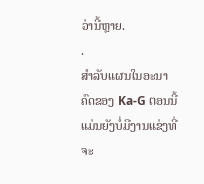ວ່ານີ້ຫຼາຍ.
.
ສຳລັບແຜນໃນອະນາຄົດຂອງ Ka-G ຕອນນີ້ແມ່ນຍັງບໍ່ມີງານແຂ່ງທີ່ຈະ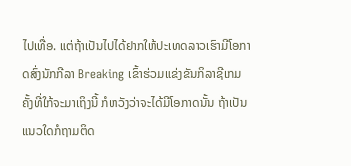ໄປເທື່ອ. ແຕ່ຖ້າເປັນໄປໄດ້ຢາກໃຫ້ປະເທດລາວເຮົາມີໂອກາດສົ່ງນັກກີລາ Breaking ເຂົ້າຮ່ວມແຂ່ງຂັນກິລາຊີເກມຄັ້ງທີ່ໃກ້ຈະມາເຖິງນີ້ ກໍຫວັງວ່າຈະໄດ້ມີໂອກາດນັ້ນ ຖ້າເປັນແນວໃດກໍຖາມຕິດ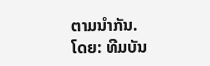ຕາມນຳກັນ.
ໂດຍ: ທີມບັນ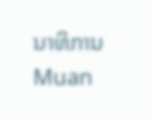ນາທິການ Muan